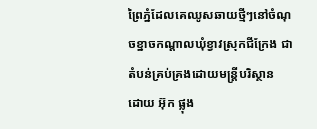ព្រៃភ្នំដែលគេឈូសឆាយថ្មីៗនៅចំណុចខ្នាចកណ្ដាលឃុំខ្វាវស្រុកជីក្រែង ជាតំបន់គ្រប់គ្រងដោយមន្ត្រីបរិស្ថាន
ដោយ អ៊ុក ផ្លុង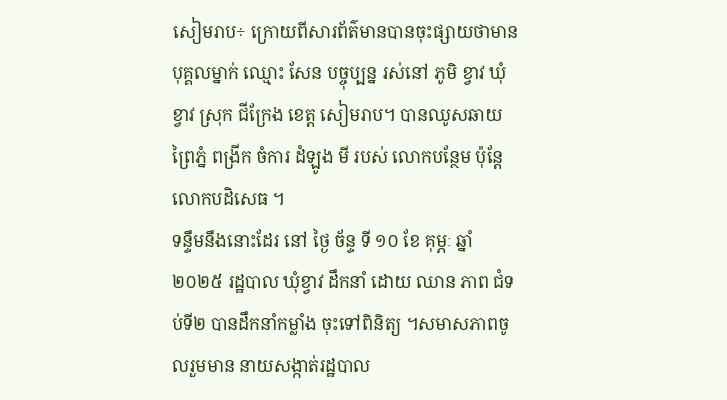សៀមរាប÷ ក្រោយពីសារព័ត៌មានបានចុះផ្សាយថាមាន បុគ្គលម្នាក់ ឈ្មោះ សែន បច្ចុប្បន្ន រស់នៅ ភូមិ ខ្វាវ ឃុំ ខ្វាវ ស្រុក ជីក្រែង ខេត្ត សៀមរាប។ បានឈូសឆាយព្រៃភ្នំ ពង្រីក ចំការ ដំឡូង មី របស់ លោកបន្ថែម ប៉ុន្តែលោកបដិសេធ ។
ទន្ទឹមនឹងនោះដែរ នៅ ថ្ងៃ ច័ន្ទ ទី ១០ ខែ គុម្ភៈ ឆ្នាំ ២០២៥ រដ្ឋបាល ឃុំខ្វាវ ដឹកនាំ ដោយ ឈាន ភាព ជំទប់ទី២ បានដឹកនាំកម្លាំង ចុះទៅពិនិត្យ ។សមាសភាពចូលរួមមាន នាយសង្កាត់រដ្ឋបាល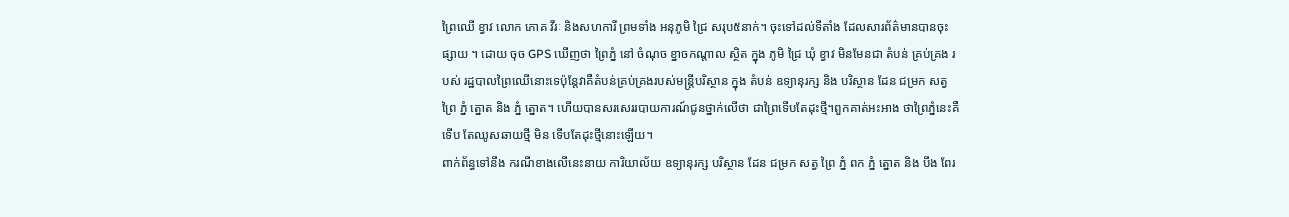ព្រៃឈើ ខ្វាវ លោក ភោគ វីរៈ និងសហការី ព្រមទាំង អនុភូមិ ជ្រៃ សរុប៥នាក់។ ចុះទៅដល់ទីតាំង ដែលសារព័ត៌មានបានចុះផ្សាយ ។ ដោយ ចុច GPS ឃើញថា ព្រៃភ្នំ នៅ ចំណុច ខ្នាចកណ្ដាល ស្ថិត ក្នុង ភូមិ ជ្រៃ ឃុំ ខ្វាវ មិនមែនជា តំបន់ គ្រប់គ្រង របស់ រដ្ឋបាលព្រៃឈើនោះទេប៉ុន្តែវាគឺតំបន់គ្រប់គ្រងរបស់មន្ត្រីបរិស្ថាន ក្នុង តំបន់ ឧទ្យានុរក្ស និង បរិស្ថាន ដែន ជម្រក សត្វ ព្រៃ ភ្នំ ត្នោត និង ភ្នំ ត្នោត។ ហើយបានសរសេររបាយការណ៍ជូនថ្នាក់លើថា ជាព្រៃទើបតែដុះថ្មី។ពួកគាត់អះអាង ថាព្រៃភ្នំនេះគឺទើប តែឈូសឆាយថ្មី មិន ទើបតែដុះថ្មីនោះឡើយ។
ពាក់ព័ន្ធទៅនឹង ករណីខាងលើនេះនាយ ការិយាល័យ ឧទ្យានុរក្ស បរិស្ថាន ដែន ជម្រក សត្វ ព្រៃ ភ្នំ ពក ភ្នំ ត្នោត និង បឹង ពែរ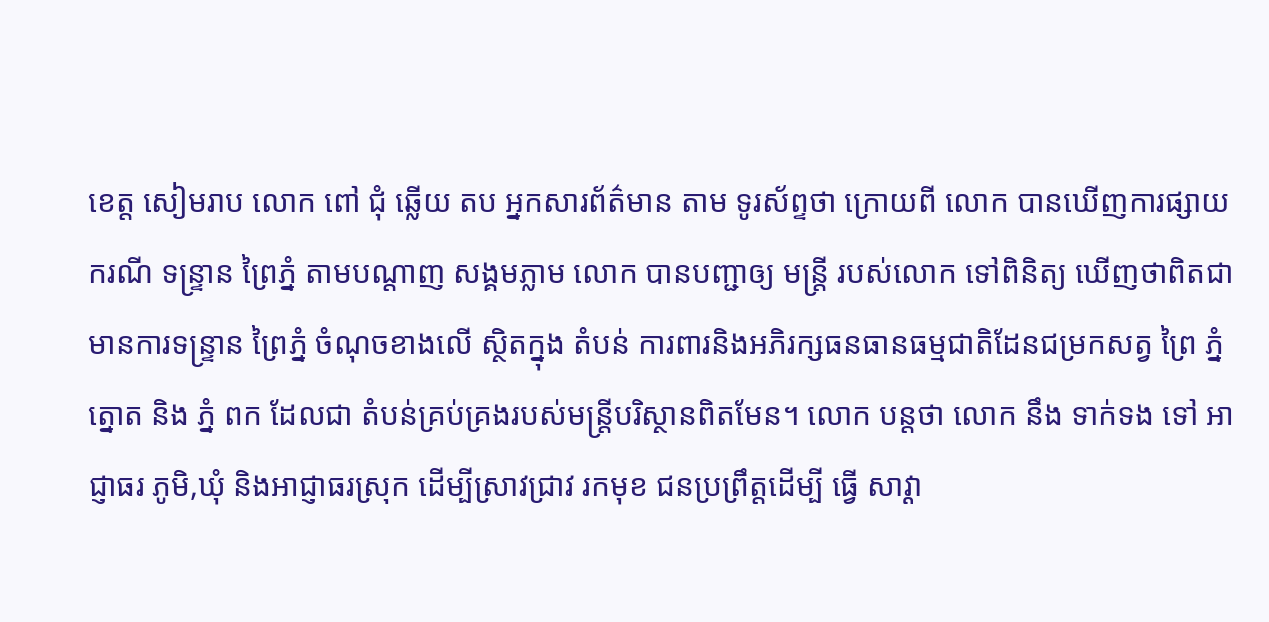ខេត្ត សៀមរាប លោក ពៅ ជុំ ឆ្លើយ តប អ្នកសារព័ត៌មាន តាម ទូរស័ព្ទថា ក្រោយពី លោក បានឃើញការផ្សាយ ករណី ទន្រ្ទាន ព្រៃភ្នំ តាមបណ្តាញ សង្គមភ្លាម លោក បានបញ្ជាឲ្យ មន្ត្រី របស់លោក ទៅពិនិត្យ ឃើញថាពិតជាមានការទន្ទ្រាន ព្រៃភ្នំ ចំណុចខាងលើ ស្ថិតក្នុង តំបន់ ការពារនិងអភិរក្សធនធានធម្មជាតិដែនជម្រកសត្វ ព្រៃ ភ្នំ ត្នោត និង ភ្នំ ពក ដែលជា តំបន់គ្រប់គ្រងរបស់មន្ត្រីបរិស្ថានពិតមែន។ លោក បន្តថា លោក នឹង ទាក់ទង ទៅ អាជ្ញាធរ ភូមិ,ឃុំ និងអាជ្ញាធរស្រុក ដើម្បីស្រាវជ្រាវ រកមុខ ជនប្រព្រឹត្តដើម្បី ធ្វើ សាវ្ដា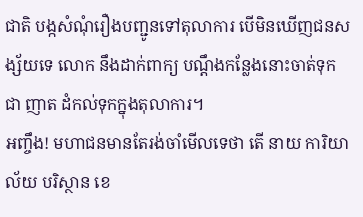ជាតិ បង្កសំណុំរឿងបញ្ជូនទៅតុលាការ បើមិនឃើញជនសង្ស័យទេ លោក នឹងដាក់ពាក្យ បណ្ដឹងកន្លែងនោះចាត់ទុកជា ញាត ដំកល់ទុកក្នុងតុលាការ។
អញ្ចឹង! មហាជនមានតែរង់ចាំមើលទេថា តើ នាយ ការិយាល័យ បរិស្ថាន ខេ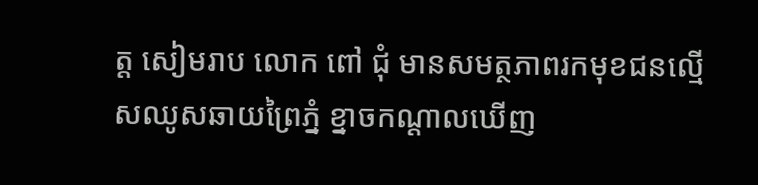ត្ត សៀមរាប លោក ពៅ ជុំ មានសមត្ថភាពរកមុខជនល្មើសឈូសឆាយព្រៃភ្នំ ខ្នាចកណ្ដាលឃើញ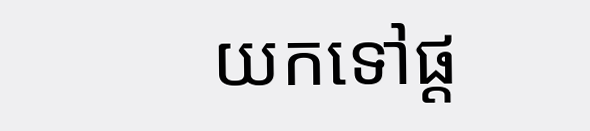យកទៅផ្ដ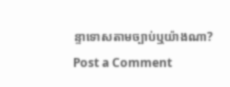ន្ទាទោសតាមច្បាប់ឬយ៉ាងណា?
Post a Comment